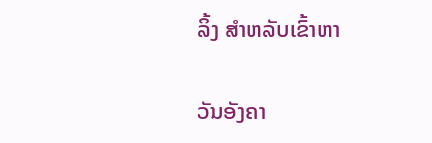ລິ້ງ ສຳຫລັບເຂົ້າຫາ

ວັນອັງຄາ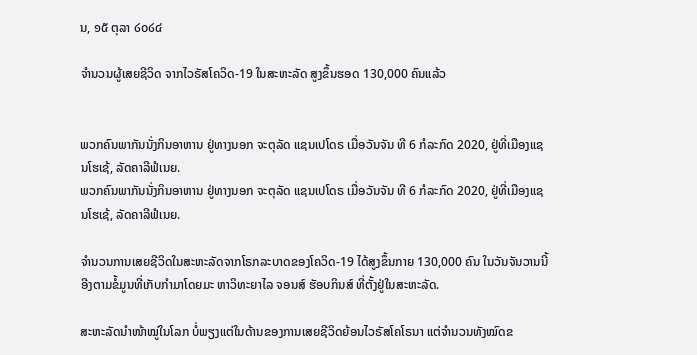ນ, ໑໕ ຕຸລາ ໒໐໒໔

ຈຳນວນຜູ້ເສຍຊີວິດ ຈາກໄວຣັສໂຄວິດ-19 ໃນສະຫະລັດ ສູງຂຶ້ນຮອດ 130,000 ຄົນແລ້ວ


ພວກຄົນພາກັນນັ່ງກິນອາຫານ ຢູ່ທາງນອກ ຈະຕຸລັດ ແຊນເປໂດຣ ເມື່ອວັນຈັນ ທີ 6 ກໍລະກົດ 2020, ຢູ່ທີ່ເມືອງແຊນໂຮເຊ້, ລັດຄາລີຟໍເນຍ.
ພວກຄົນພາກັນນັ່ງກິນອາຫານ ຢູ່ທາງນອກ ຈະຕຸລັດ ແຊນເປໂດຣ ເມື່ອວັນຈັນ ທີ 6 ກໍລະກົດ 2020, ຢູ່ທີ່ເມືອງແຊນໂຮເຊ້, ລັດຄາລີຟໍເນຍ.

ຈຳນວນການເສຍຊີວິດໃນສະຫະລັດຈາກໂຣກລະບາດຂອງໂຄວິດ-19 ໄດ້ສູງຂຶ້ນກາຍ 130,000 ຄົນ ໃນວັນຈັນວານນີ້ ອີງຕາມຂໍ້ມູນທີ່ເກັບກຳມາໂດຍມະ ຫາວິທະຍາໄລ ຈອນສ໌ ຮັອບກິນສ໌ ທີ່ຕັ້ງຢູ່ໃນສະຫະລັດ.

ສະຫະລັດນຳໜ້າໝູ່ໃນໂລກ ບໍ່ພຽງແຕ່ໃນດ້ານຂອງການເສຍຊີວິດຍ້ອນໄວຣັສໂຄໂຣນາ ແຕ່ຈຳນວນທັງໝົດຂ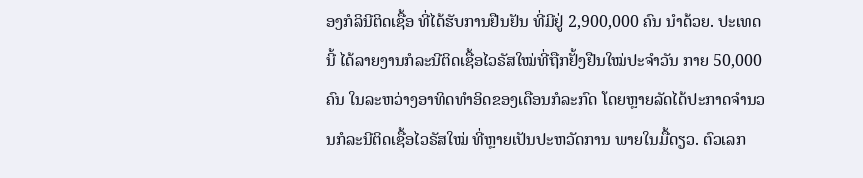ອງກໍລິນີຕິດເຊື້ອ ທີ່ໄດ້ຮັບການຢືນຢັນ ທີ່ມີຢູ່ 2,900,000 ຄົນ ນໍາດ້ວຍ. ປະເທດນີ້ ໄດ້ລາຍງານກໍລະນີຕິດເຊື້ອໄວຣັສໃໝ່ທີ່ຖືກຢັ້ງຢືນໃໝ່ປະຈຳວັນ ກາຍ 50,000 ຄົນ ໃນລະຫວ່າງອາທິດທຳອິດຂອງເດືອນກໍລະກົດ ໂດຍຫຼາຍລັດໄດ້ປະກາດຈຳນວນກໍລະນີຕິດເຊື້ອໄວຣັສໃໝ່ ທີ່ຫຼາຍເປັນປະຫວັດການ ພາຍໃນມື້ດຽວ. ຕົວເລກ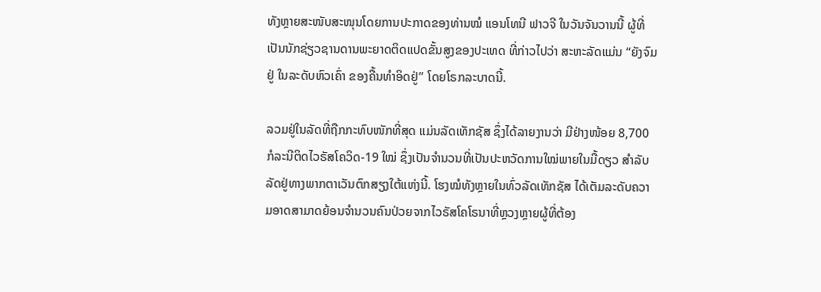ທັງຫຼາຍສະໜັບສະໜຸນໂດຍການປະກາດຂອງທ່ານໝໍ ແອນໂທນີ ຟາວຈີ ໃນວັນຈັນວານນີ້ ຜູ້ທີ່ເປັນນັກຊ່ຽວຊານດານພະຍາດຕິດແປດຂັ້ນສູງຂອງປະເທດ ທີ່ກ່າວໄປວ່າ ສະຫະລັດແມ່ນ “ຍັງຈົມຢູ່ ໃນລະດັບຫົວເຄົ່າ ຂອງຄື້ນທຳອິດຢູ່” ໂດຍໂຣກລະບາດນີ້.

ລວມຢູ່ໃນລັດທີ່ຖືກກະທົບໜັກທີ່ສຸດ ແມ່ນລັດເທັກຊັສ ຊຶ່ງໄດ້ລາຍງານວ່າ ມີຢ່າງໜ້ອຍ 8,700 ກໍລະນີຕິດໄວຣັສໂຄວິດ-19 ໃໝ່ ຊຶ່ງເປັນຈຳນວນທີ່ເປັນປະຫວັດການໃໝ່ພາຍໃນມື້ດຽວ ສຳລັບລັດຢູ່ທາງພາກຕາເວັນຕົກສຽງໃຕ້ແຫ່ງນີ້. ໂຮງໝໍທັງຫຼາຍໃນທົ່ວລັດເທັກຊັສ ໄດ້ເຕັມລະດັບຄວາມອາດສາມາດຍ້ອນຈຳນວນຄົນປ່ວຍຈາກໄວຣັສໂຄໂຣນາທີ່ຫຼວງຫຼາຍຜູ້ທີ່ຕ້ອງ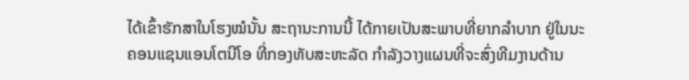ໄດ້ເຂົ້າຮັກສາໃນໂຮງໝໍນັ້ນ ສະຖານະການນີ້ ໄດ້ກາຍເປັນສະພາບທີ່ຍາກລຳບາກ ຢູ່ໃນນະຄອນແຊນແອນໂຕນີໂອ ທີ່ກອງທັບສະຫະລັດ ກຳລັງວາງແຜນທີ່ຈະສົ່ງທີມງານດ້ານ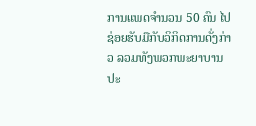ການແພດຈຳນວນ 50 ຄົນ ໄປຊ່ອຍຮັບມືກັບວິກິດການດັ່ງກ່າວ ລວມທັງພວກພະຍາບານປະ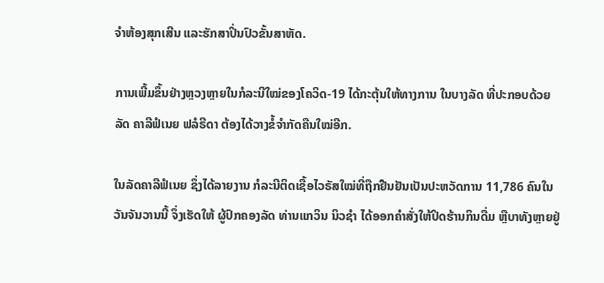ຈຳຫ້ອງສຸກເສີນ ແລະຮັກສາປິ່ນປົວຂັ້ນສາຫັດ.

ການເພີ້ມຂຶ້ນຢ່າງຫຼວງຫຼາຍໃນກໍລະນີໃໝ່ຂອງໂຄວິດ-19 ໄດ້ກະຕຸ້ນໃຫ້ທາງການ ໃນບາງລັດ ທີ່ປະກອບດ້ວຍລັດ ຄາລີຟໍເນຍ ຟລໍຣີດາ ຕ້ອງໄດ້ວາງຂໍ້ຈຳກັດຄືນໃໝ່ອີກ.

ໃນລັດຄາລີຟໍເນຍ ຊຶ່ງໄດ້ລາຍງານ ກໍລະນີຕິດເຊື້ອໄວຣັສໃໝ່ທີ່ຖືກຢືນຢັນເປັນປະຫວັດການ 11,786 ຄົນໃນວັນຈັນວານນີ້ ຈຶ່ງເຮັດໃຫ້ ຜູ້ປົກຄອງລັດ ທ່ານແກວິນ ນິວຊຳ ໄດ້ອອກຄຳສັ່ງໃຫ້ປິດຮ້ານກິນດື່ມ ຫຼືບາທັງຫຼາຍຢູ່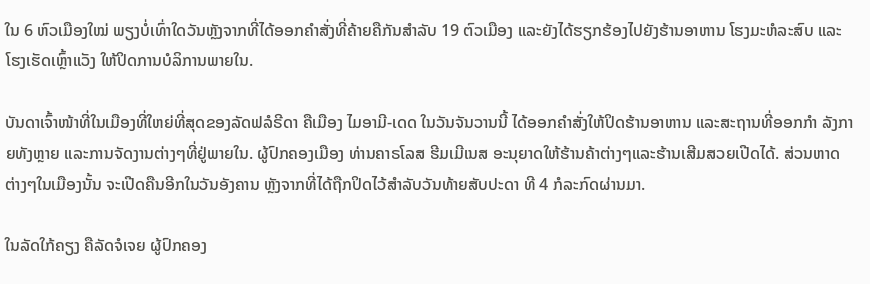ໃນ 6 ຫົວເມືອງໃໝ່ ພຽງບໍ່ເທົ່າໃດວັນຫຼັງຈາກທີ່ໄດ້ອອກຄຳສັ່ງທີ່ຄ້າຍຄືກັນສຳລັບ 19 ຕົວເມືອງ ແລະຍັງໄດ້ຮຽກຮ້ອງໄປຍັງຮ້ານອາຫານ ໂຮງມະຫໍລະສົບ ແລະໂຮງເຮັດເຫຼົ້າແວັງ ໃຫ້ປິດການບໍລິການພາຍໃນ.

ບັນດາເຈົ້າໜ້າທີ່ໃນເມືອງທີ່ໃຫຍ່ທີ່ສຸດຂອງລັດຟລໍຣີດາ ຄືເມືອງ ໄມອາມີ-ເດດ ໃນວັນຈັນວານນີ້ ໄດ້ອອກຄຳສັ່ງໃຫ້ປິດຮ້ານອາຫານ ແລະສະຖານທີ່ອອກກຳ ລັງກາຍທັງຫຼາຍ ແລະການຈັດງານຕ່າງໆທີ່ຢູ່ພາຍໃນ. ຜູ້ປົກຄອງເມືອງ ທ່ານຄາຣໂລສ ຮີມເມີເນສ ອະນຸຍາດໃຫ້ຮ້ານຄ້າຕ່າງໆແລະຮ້ານເສີມສວຍເປີດໄດ້. ສ່ວນຫາດຕ່າງໆໃນເມືອງນັ້ນ ຈະເປີດຄືນອີກໃນວັນອັງຄານ ຫຼັງຈາກທີ່ໄດ້ຖືກປິດໄວ້ສຳລັບວັນທ້າຍສັບປະດາ ທີ 4 ກໍລະກົດຜ່ານມາ.

ໃນລັດໃກ້ຄຽງ ຄືລັດຈໍເຈຍ ຜູ້ປົກຄອງ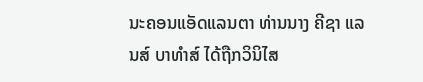ນະຄອນແອັດແລນຕາ ທ່ານນາງ ຄີຊາ ແລນສ໌ ບາທຳສ໌ ໄດ້ຖືກວິນິໄສ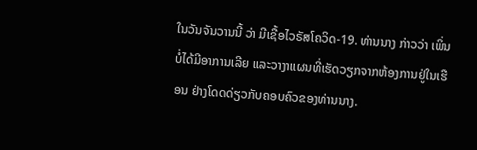ໃນວັນຈັນວານນີ້ ວ່າ ມີເຊື້ອໄວຣັສໂຄວິດ-19. ທ່ານນາງ ກ່າວວ່າ ເພິ່ນບໍ່ໄດ້ມີອາການເລີຍ ແລະວາງາແຜນທີ່ເຮັດວຽກຈາກຫ້ອງການຢູ່ໃນເຮືອນ ຢ່າງໂດດດ່ຽວກັບຄອບຄົວຂອງທ່ານນາງ.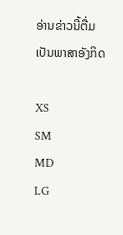ອ່ານຂ່າວນີ້ຕື່ມ ເປັນພາສາອັງກິດ

XS
SM
MD
LG